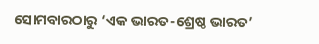ସୋମବାରଠାରୁ ‘ଏକ ଭାରତ-ଶ୍ରେଷ୍ଠ ଭାରତ’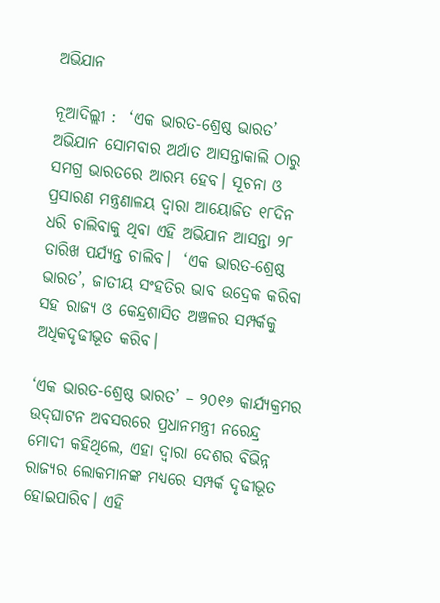ଅଭିଯାନ

ନୂଆଦିଲ୍ଲୀ :  ‘ଏକ ଭାରତ-ଶ୍ରେଷ୍ଠ ଭାରତ’ ଅଭିଯାନ ସୋମବାର ଅର୍ଥାତ ଆସନ୍ତାକାଲି ଠାରୁ ସମଗ୍ର ଭାରତରେ ଆରମ୍ଭ ହେବ। ସୂଚନା ଓ ପ୍ରସାରଣ ମନ୍ତ୍ରଣାଳୟ ଦ୍ୱାରା ଆୟୋଜିତ ୧୮ଦିନ ଧରି ଚାଲିବାକୁ ଥିବା ଏହି ଅଭିଯାନ ଆସନ୍ତା ୨୮ ତାରିଖ ପର୍ଯ୍ୟନ୍ତ ଚାଲିବ।  ‘ଏକ ଭାରତ-ଶ୍ରେଷ୍ଠ ଭାରତ’, ଜାତୀୟ ସଂହତିର ଭାବ ଉଦ୍ରେକ କରିବା ସହ ରାଜ୍ୟ ଓ କେନ୍ଦ୍ରଶାସିତ ଅଞ୍ଚଳର ସମ୍ପର୍କକୁ ଅଧିକଦୃଢୀଭୂତ କରିବ।

‘ଏକ ଭାରତ-ଶ୍ରେଷ୍ଠ ଭାରତ’ – ୨୦୧୬ କାର୍ଯ୍ୟକ୍ରମର ଉଦ୍‍ଘାଟନ ଅବସରରେ ପ୍ରଧାନମନ୍ତ୍ରୀ ନରେନ୍ଦ୍ର ମୋଦୀ କହିଥିଲେ, ଏହା ଦ୍ୱାରା ଦେଶର ବିଭିନ୍ନ ରାଜ୍ୟର ଲୋକମାନଙ୍କ ମଧ୍ୟରେ ସମ୍ପର୍କ ଦୃଢୀଭୂତ ହୋଇପାରିବ। ଏହି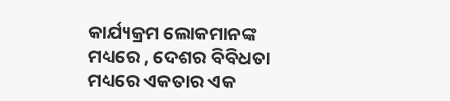କାର୍ଯ୍ୟକ୍ରମ ଲୋକମାନଙ୍କ ମଧ୍ୟରେ , ଦେଶର ବିବିଧତା ମଧ୍ୟରେ ଏକତାର ଏକ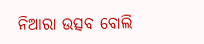ନିଆରା ଉତ୍ସବ ବୋଲି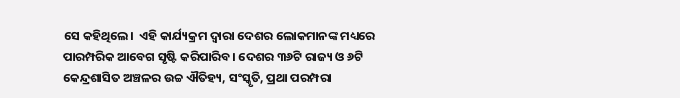ସେ କହିଥିଲେ।  ଏହି କାର୍ଯ୍ୟକ୍ରମ ଦ୍ୱାରା ଦେଶର ଲୋକମାନଙ୍କ ମଧ୍ୟରେ ପାରମ୍ପରିକ ଆବେଗ ସୃଷ୍ଟି କରିପାରିବ। ଦେଶର ୩୬ଟି ରାଜ୍ୟ ଓ ୬ଟି କେନ୍ଦ୍ରଶାସିତ ଅଞ୍ଚଳର ଉଚ୍ଚ ଐତିହ୍ୟ, ସଂସ୍କୃତି, ପ୍ରଥା ପରମ୍ପରା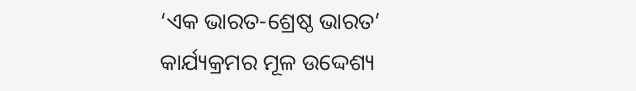‘ଏକ ଭାରତ-ଶ୍ରେଷ୍ଠ ଭାରତ’  କାର୍ଯ୍ୟକ୍ରମର ମୂଳ ଉଦ୍ଦେଶ୍ୟ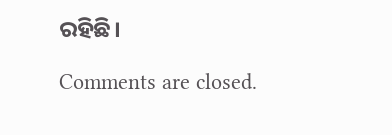ରହିଛି।

Comments are closed.